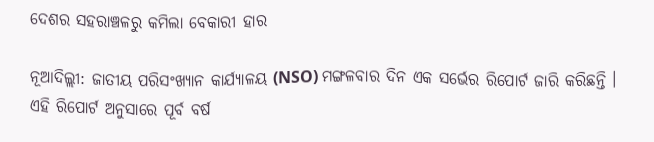ଦେଶର ସହରାଞ୍ଚଳରୁ କମିଲା ବେକାରୀ ହାର

ନୂଆଦିଲ୍ଲୀ: ଜାତୀୟ ପରିସଂଖ୍ୟାନ କାର୍ଯ୍ୟାଳୟ (NSO) ମଙ୍ଗଳବାର ଦିନ ଏକ ସର୍ଭେର ରିପୋର୍ଟ ଜାରି କରିଛନ୍ତି । ଏହି ରିପୋର୍ଟ ଅନୁସାରେ ପୂର୍ବ ବର୍ଷ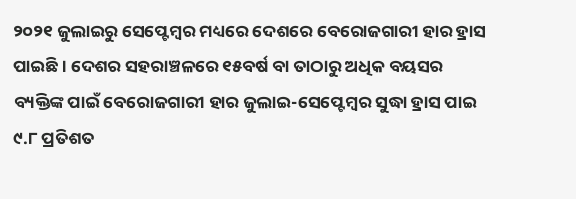୨୦୨୧ ଜୁଲାଇରୁ ସେପ୍ଟେମ୍ବର ମଧ୍ୟରେ ଦେଶରେ ବେରୋଜଗାରୀ ହାର ହ୍ରାସ ପାଇଛି । ଦେଶର ସହରାଞ୍ଚଳରେ ୧୫ବର୍ଷ ବା ତାଠାରୁ ଅଧିକ ବୟସର ବ୍ୟକ୍ତିଙ୍କ ପାଇଁ ବେରୋଜଗାରୀ ହାର ଜୁଲାଇ-ସେପ୍ଟେମ୍ବର ସୁଦ୍ଧା ହ୍ରାସ ପାଇ ୯.୮ ପ୍ରତିଶତ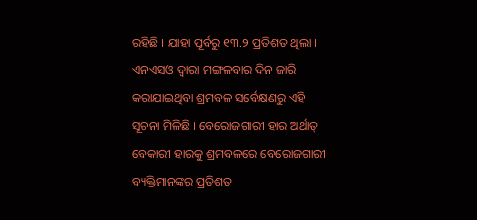ରହିଛି । ଯାହା ପୂର୍ବରୁ ୧୩.୨ ପ୍ରତିଶତ ଥିଲା ।
ଏନଏସଓ ଦ୍ୱାରା ମଙ୍ଗଳବାର ଦିନ ଜାରି କରାଯାଇଥିବା ଶ୍ରମବଳ ସର୍ବେକ୍ଷଣରୁ ଏହି ସୂଚନା ମିଳିଛି । ବେରୋଜଗାରୀ ହାର ଅର୍ଥାତ୍ ବେକାରୀ ହାରକୁ ଶ୍ରମବଳରେ ବେରୋଜଗାରୀ ବ୍ୟକ୍ତିମାନଙ୍କର ପ୍ରତିଶତ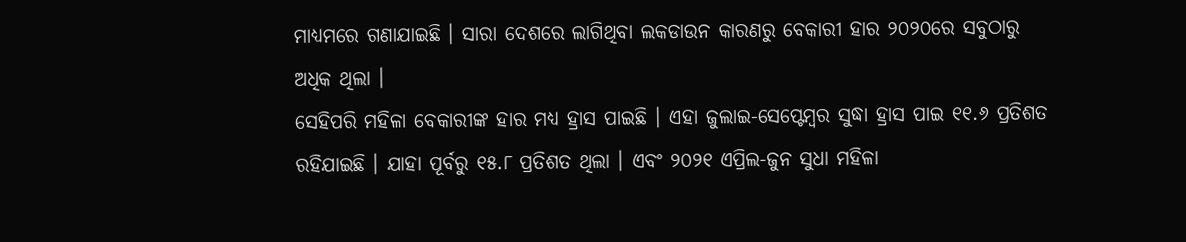ମାଧ୍ୟମରେ ଗଣାଯାଇଛି । ସାରା ଦେଶରେ ଲାଗିଥିବା ଲକଡାଉନ କାରଣରୁ ବେକାରୀ ହାର ୨୦୨୦ରେ ସବୁଠାରୁ ଅଧିକ ଥିଲା ।
ସେହିପରି ମହିଳା ବେକାରୀଙ୍କ ହାର ମଧ୍ୟ ହ୍ରାସ ପାଇଛି । ଏହା ଜୁଲାଇ-ସେପ୍ଟେମ୍ବର ସୁଦ୍ଧା ହ୍ରାସ ପାଇ ୧୧.୬ ପ୍ରତିଶତ ରହିଯାଇଛି । ଯାହା ପୂର୍ବରୁ ୧୫.୮ ପ୍ରତିଶତ ଥିଲା । ଏବଂ ୨୦୨୧ ଏପ୍ରିଲ-ଜୁନ ସୁଧା ମହିଳା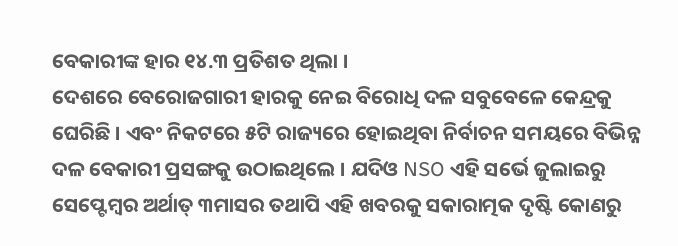ବେକାରୀଙ୍କ ହାର ୧୪.୩ ପ୍ରତିଶତ ଥିଲା ।
ଦେଶରେ ବେରୋଜଗାରୀ ହାରକୁ ନେଇ ବିରୋଧି ଦଳ ସବୁବେଳେ କେନ୍ଦ୍ରକୁ ଘେରିଛି । ଏବଂ ନିକଟରେ ୫ଟି ରାଜ୍ୟରେ ହୋଇଥିବା ନିର୍ବାଚନ ସମୟରେ ବିଭିନ୍ନ ଦଳ ବେକାରୀ ପ୍ରସଙ୍ଗକୁ ଉଠାଇଥିଲେ । ଯଦିଓ NSO ଏହି ସର୍ଭେ ଜୁଲାଇରୁ ସେପ୍ଟେମ୍ବର ଅର୍ଥାତ୍ ୩ମାସର ତଥାପି ଏହି ଖବରକୁ ସକାରାତ୍ମକ ଦୃଷ୍ଟି କୋଣରୁ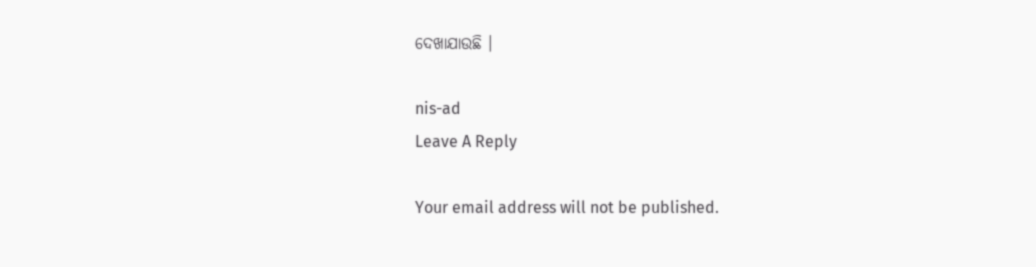ଦେଖାଯାଉଛି ।

nis-ad
Leave A Reply

Your email address will not be published.